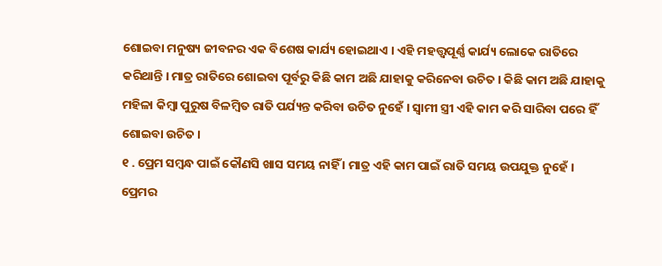ଶୋଇବା ମନୁଷ୍ୟ ଜୀବନର ଏକ ବିଶେଷ କାର୍ଯ୍ୟ ହୋଇଥାଏ । ଏହି ମହତ୍ତ୍ୱପୂର୍ଣ୍ଣ କାର୍ଯ୍ୟ ଲୋକେ ରାତିରେ କରିଥାନ୍ତି । ମାତ୍ର ରାତିରେ ଶୋଇବା ପୂର୍ବରୁ କିଛି କାମ ଅଛି ଯାହାକୁ କରିନେବା ଉଚିତ । କିଛି କାମ ଅଛି ଯାହାକୁ ମହିଳା କିମ୍ବା ପୁରୁଷ ବିଳମ୍ବିତ ରାତି ପର୍ଯ୍ୟନ୍ତ କରିବା ଉଚିତ ନୁହେଁ । ସ୍ୱାମୀ ସ୍ତ୍ରୀ ଏହି କାମ କରି ସାରିବା ପରେ ହିଁ ଶୋଇବା ଉଚିତ ।
୧ . ପ୍ରେମ ସମ୍ବନ୍ଧ ପାଇଁ କୌଣସି ଖାସ ସମୟ ନାହିଁ । ମାତ୍ର ଏହି କାମ ପାଇଁ ରାତି ସମୟ ଉପଯୁକ୍ତ ନୁହେଁ । ପ୍ରେମର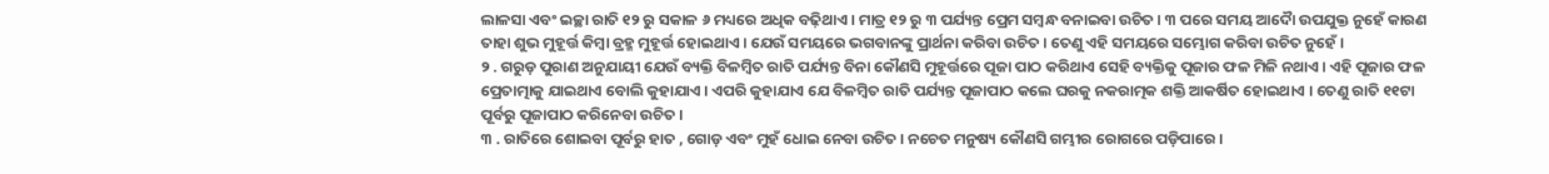ଲାଳସା ଏବଂ ଇଚ୍ଛା ରାତି ୧୨ ରୁ ସକାଳ ୬ ମଧ୍ୟରେ ଅଧିକ ବଢ଼ିଥାଏ । ମାତ୍ର ୧୨ ରୁ ୩ ପର୍ଯ୍ୟନ୍ତ ପ୍ରେମ ସମ୍ବନ୍ଧ ବନାଇବା ଉଚିତ । ୩ ପରେ ସମୟ ଆଦୋୖ ଉପଯୁକ୍ତ ନୁହେଁ କାରଣ ତାହା ଶୁଭ ମୁହୂର୍ତ୍ତ କିମ୍ବା ବ୍ରହ୍ମ ମୁହୂର୍ତ୍ତ ହୋଇଥାଏ । ଯେଉଁ ସମୟରେ ଭଗବାନଙ୍କୁ ପ୍ରାର୍ଥନା କରିବା ଉଚିତ । ତେଣୁ ଏହି ସମୟରେ ସମ୍ଭୋଗ କରିବା ଉଚିତ ନୁହେଁ ।
୨ . ଗରୁଡ଼ ପୁରାଣ ଅନୁଯାୟୀ ଯେଉଁ ବ୍ୟକ୍ତି ବିଳମ୍ବିତ ରାତି ପର୍ଯ୍ୟନ୍ତ ବିନା କୌଣସି ମୁହୂର୍ତ୍ତରେ ପୂଜା ପାଠ କରିଥାଏ ସେହି ବ୍ୟକ୍ତିକୁ ପୂଜାର ଫଳ ମିଳି ନଥାଏ । ଏହି ପୂଜାର ଫଳ ପ୍ରେତାତ୍ମାକୁ ଯାଇଥାଏ ବୋଲି କୁହାଯାଏ । ଏପରି କୁହାଯାଏ ଯେ ବିଳମ୍ବିତ ରାତି ପର୍ଯ୍ୟନ୍ତ ପୂଜାପାଠ କଲେ ଘରକୁ ନକରାତ୍ମକ ଶକ୍ତି ଆକର୍ଷିତ ହୋଇଥାଏ । ତେଣୁ ରାତି ୧୧ଟା ପୂର୍ବରୁ ପୂଜାପାଠ କରିନେବା ଉଚିତ ।
୩ . ରାତିରେ ଶୋଇବା ପୂର୍ବରୁ ହାତ , ଗୋଡ଼ ଏବଂ ମୁହଁ ଧୋଇ ନେବା ଉଚିତ । ନଚେତ ମନୁଷ୍ୟ କୌଣସି ଗମ୍ଭୀର ରୋଗରେ ପଡ଼ିପାରେ ।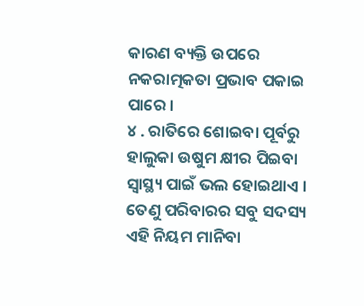କାରଣ ବ୍ୟକ୍ତି ଉପରେ ନକରାତ୍ମକତା ପ୍ରଭାବ ପକାଇ ପାରେ ।
୪ . ରାତିରେ ଶୋଇବା ପୂର୍ବରୁ ହାଲୁକା ଉଷୁମ କ୍ଷୀର ପିଇବା ସ୍ୱାସ୍ଥ୍ୟ ପାଇଁ ଭଲ ହୋଇଥାଏ । ତେଣୁ ପରିବାରର ସବୁ ସଦସ୍ୟ ଏହି ନିୟମ ମାନିବା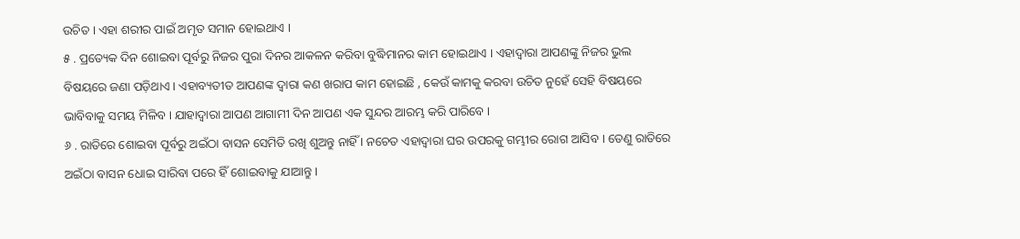ଉଚିତ । ଏହା ଶରୀର ପାଇଁ ଅମୃତ ସମାନ ହୋଇଥାଏ ।
୫ . ପ୍ରତ୍ୟେକ ଦିନ ଶୋଇବା ପୂର୍ବରୁ ନିଜର ପୁରା ଦିନର ଆକଳନ କରିବା ବୁଦ୍ଧିମାନର କାମ ହୋଇଥାଏ । ଏହାଦ୍ବାରା ଆପଣଙ୍କୁ ନିଜର ଭୁଲ ବିଷୟରେ ଜଣା ପଡ଼ିଥାଏ । ଏହାବ୍ୟତୀତ ଆପଣଙ୍କ ଦ୍ୱାରା କଣ ଖରାପ କାମ ହୋଇଛି , କେଉଁ କାମକୁ କରବା ଉଚିତ ନୁହେଁ ସେହି ବିଷୟରେ ଭାବିବାକୁ ସମୟ ମିଳିବ । ଯାହାଦ୍ୱାରା ଆପଣ ଆଗାମୀ ଦିନ ଆପଣ ଏକ ସୁନ୍ଦର ଆରମ୍ଭ କରି ପାରିବେ ।
୬ . ରାତିରେ ଶୋଇବା ପୂର୍ବରୁ ଅଇଁଠା ବାସନ ସେମିତି ରଖି ଶୁଅନ୍ତୁ ନାହିଁ । ନଚେତ ଏହାଦ୍ବାରା ଘର ଉପରକୁ ଗମ୍ଭୀର ରୋଗ ଆସିବ । ତେଣୁ ରାତିରେ ଅଇଁଠା ବାସନ ଧୋଇ ସାରିବା ପରେ ହିଁ ଶୋଇବାକୁ ଯାଆନ୍ତୁ ।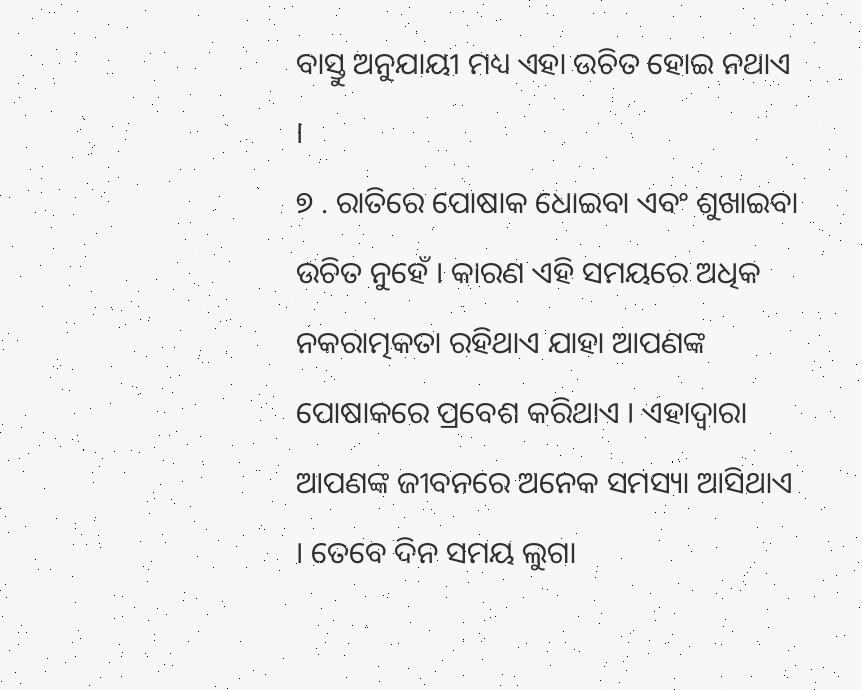ବାସ୍ତୁ ଅନୁଯାୟୀ ମଧ୍ୟ ଏହା ଉଚିତ ହୋଇ ନଥାଏ ।
୭ . ରାତିରେ ପୋଷାକ ଧୋଇବା ଏବଂ ଶୁଖାଇବା ଉଚିତ ନୁହେଁ । କାରଣ ଏହି ସମୟରେ ଅଧିକ ନକରାତ୍ମକତା ରହିଥାଏ ଯାହା ଆପଣଙ୍କ ପୋଷାକରେ ପ୍ରବେଶ କରିଥାଏ । ଏହାଦ୍ବାରା ଆପଣଙ୍କ ଜୀବନରେ ଅନେକ ସମସ୍ୟା ଆସିଥାଏ । ତେବେ ଦିନ ସମୟ ଲୁଗା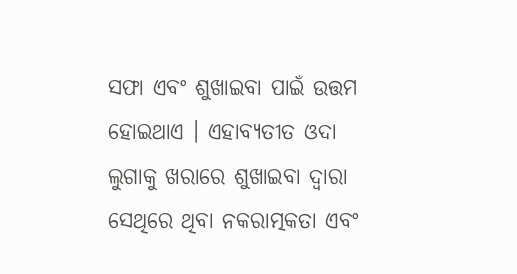ସଫା ଏବଂ ଶୁଖାଇବା ପାଇଁ ଉତ୍ତମ ହୋଇଥାଏ । ଏହାବ୍ୟତୀତ ଓଦା ଲୁଗାକୁ ଖରାରେ ଶୁଖାଇବା ଦ୍ୱାରା ସେଥିରେ ଥିବା ନକରାତ୍ମକତା ଏବଂ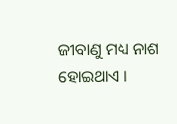ଜୀବାଣୁ ମଧ୍ୟ ନାଶ ହୋଇଥାଏ ।